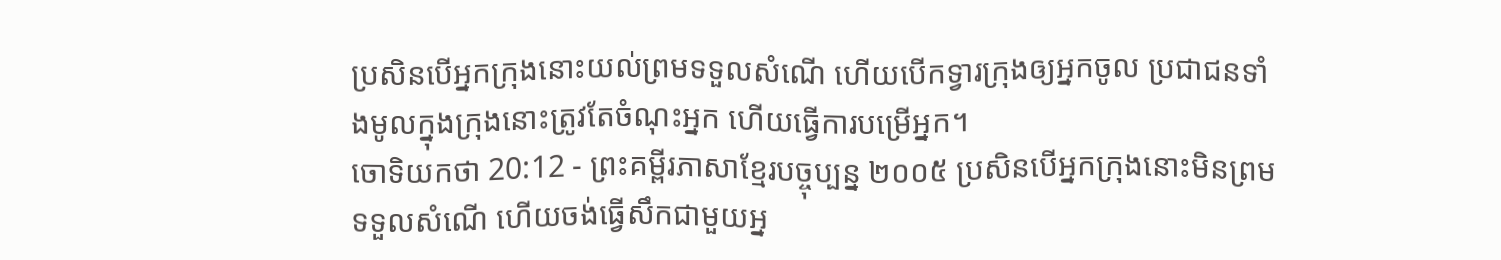ប្រសិនបើអ្នកក្រុងនោះយល់ព្រមទទួលសំណើ ហើយបើកទ្វារក្រុងឲ្យអ្នកចូល ប្រជាជនទាំងមូលក្នុងក្រុងនោះត្រូវតែចំណុះអ្នក ហើយធ្វើការបម្រើអ្នក។
ចោទិយកថា 20:12 - ព្រះគម្ពីរភាសាខ្មែរបច្ចុប្បន្ន ២០០៥ ប្រសិនបើអ្នកក្រុងនោះមិនព្រមទទួលសំណើ ហើយចង់ធ្វើសឹកជាមួយអ្ន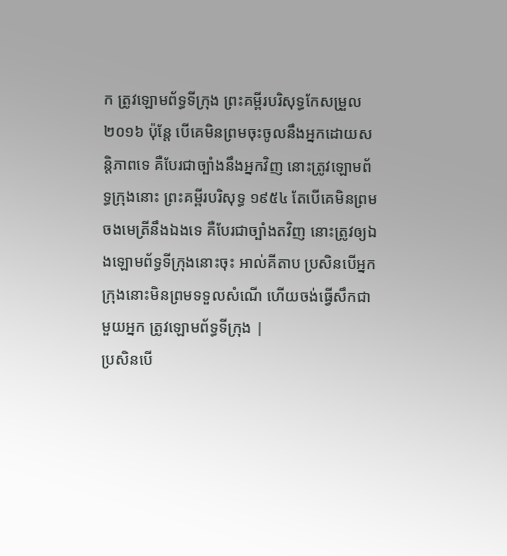ក ត្រូវឡោមព័ទ្ធទីក្រុង ព្រះគម្ពីរបរិសុទ្ធកែសម្រួល ២០១៦ ប៉ុន្ដែ បើគេមិនព្រមចុះចូលនឹងអ្នកដោយសន្ដិភាពទេ គឺបែរជាច្បាំងនឹងអ្នកវិញ នោះត្រូវឡោមព័ទ្ធក្រុងនោះ ព្រះគម្ពីរបរិសុទ្ធ ១៩៥៤ តែបើគេមិនព្រមចងមេត្រីនឹងឯងទេ គឺបែរជាច្បាំងតវិញ នោះត្រូវឲ្យឯងឡោមព័ទ្ធទីក្រុងនោះចុះ អាល់គីតាប ប្រសិនបើអ្នកក្រុងនោះមិនព្រមទទួលសំណើ ហើយចង់ធ្វើសឹកជាមួយអ្នក ត្រូវឡោមព័ទ្ធទីក្រុង |
ប្រសិនបើ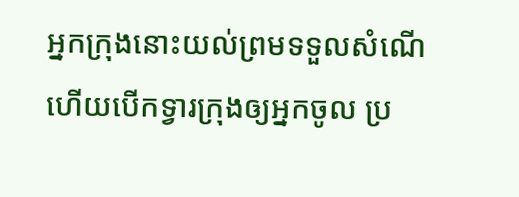អ្នកក្រុងនោះយល់ព្រមទទួលសំណើ ហើយបើកទ្វារក្រុងឲ្យអ្នកចូល ប្រ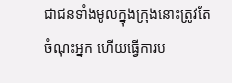ជាជនទាំងមូលក្នុងក្រុងនោះត្រូវតែចំណុះអ្នក ហើយធ្វើការប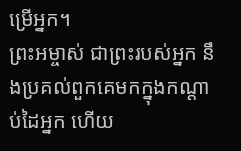ម្រើអ្នក។
ព្រះអម្ចាស់ ជាព្រះរបស់អ្នក នឹងប្រគល់ពួកគេមកក្នុងកណ្ដាប់ដៃអ្នក ហើយ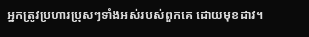អ្នកត្រូវប្រហារប្រុសៗទាំងអស់របស់ពួកគេ ដោយមុខដាវ។